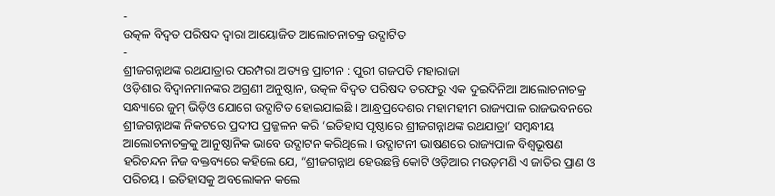-
ଉତ୍କଳ ବିଦ୍ବତ ପରିଷଦ ଦ୍ୱାରା ଆୟୋଜିତ ଆଲୋଚନାଚକ୍ର ଉଦ୍ଘାଟିତ
-
ଶ୍ରୀଜଗନ୍ନାଥଙ୍କ ରଥଯାତ୍ରାର ପରମ୍ପରା ଅତ୍ୟନ୍ତ ପ୍ରାଚୀନ : ପୁରୀ ଗଜପତି ମହାରାଜା
ଓଡ଼ିଶାର ବିଦ୍ଵାନମାନଙ୍କର ଅଗ୍ରଣୀ ଅନୁଷ୍ଠାନ, ଉତ୍କଳ ବିଦ୍ୱତ ପରିଷଦ ତରଫରୁ ଏକ ଦୁଇଦିନିଆ ଆଲୋଚନାଚକ୍ର ସନ୍ଧ୍ୟାରେ ଜୁମ୍ ଭିଡ଼ିଓ ଯୋଗେ ଉଦ୍ଘାଟିତ ହୋଇଯାଇଛି । ଆନ୍ଧ୍ରପ୍ରଦେଶର ମହାମହୀମ ରାଜ୍ୟପାଳ ରାଜଭବନରେ ଶ୍ରୀଜଗନ୍ନାଥଙ୍କ ନିକଟରେ ପ୍ରଦୀପ ପ୍ରଜ୍ଜଳନ କରି ‘ଇତିହାସ ପୃଷ୍ଠାରେ ଶ୍ରୀଜଗନ୍ନାଥଙ୍କ ରଥଯାତ୍ରା’ ସମ୍ବନ୍ଧୀୟ ଆଲୋଚନାଚକ୍ରକୁ ଆନୁଷ୍ଠାନିକ ଭାବେ ଉଦ୍ଘାଟନ କରିଥିଲେ । ଉଦ୍ଘାଟନୀ ଭାଷଣରେ ରାଜ୍ୟପାଳ ବିଶ୍ବଭୂଷଣ ହରିଚନ୍ଦନ ନିଜ ବକ୍ତବ୍ୟରେ କହିଲେ ଯେ, “ଶ୍ରୀଜଗନ୍ନାଥ ହେଉଛନ୍ତି କୋଟି ଓଡ଼ିଆର ମଉଡ଼ମଣି ଏ ଜାତିର ପ୍ରାଣ ଓ ପରିଚୟ । ଇତିହାସକୁ ଅବଲୋକନ କଲେ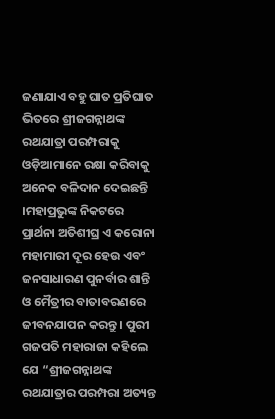ଜଣାଯାଏ ବହୁ ଘାତ ପ୍ରତିଘାତ ଭିତରେ ଶ୍ରୀଜଗନ୍ନାଥଙ୍କ ରଥଯାତ୍ରା ପରମ୍ପରାକୁ ଓଡ଼ିଆମାନେ ରକ୍ଷା କରିବାକୁ ଅନେକ ବଳିଦାନ ଦେଇଛନ୍ତି ।ମହାପ୍ରଭୁଙ୍କ ନିକଟରେ ପ୍ରାର୍ଥନା ଅତିଶୀଘ୍ର ଏ କରୋନା ମହାମାରୀ ଦୂର ହେଉ ଏବଂ ଜନସାଧାରଣ ପୁନର୍ବାର ଶାନ୍ତି ଓ ମୈତ୍ରୀର ବାତାବରଣରେ ଜୀବନଯାପନ କରନ୍ତୁ । ପୁରୀ ଗଜପତି ମହାରାଜା କହିଲେ ଯେ “ଶ୍ରୀଜଗନ୍ନାଥଙ୍କ ରଥଯାତ୍ରାର ପରମ୍ପରା ଅତ୍ୟନ୍ତ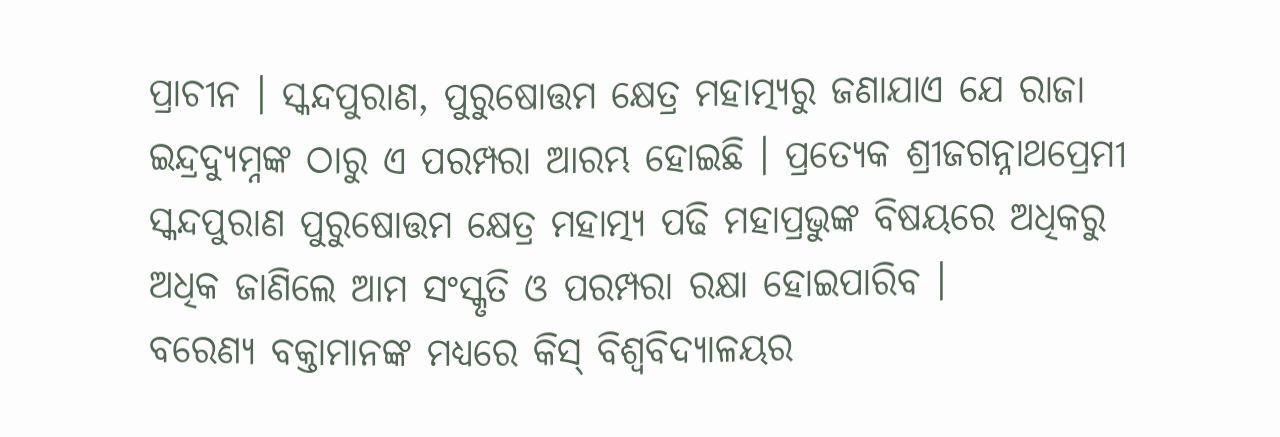ପ୍ରାଚୀନ । ସ୍କନ୍ଦପୁରାଣ, ପୁରୁଷୋତ୍ତମ କ୍ଷେତ୍ର ମହାତ୍ମ୍ୟରୁ ଜଣାଯାଏ ଯେ ରାଜା ଇନ୍ଦ୍ରଦ୍ୟୁମ୍ନଙ୍କ ଠାରୁ ଏ ପରମ୍ପରା ଆରମ୍ଭ ହୋଇଛି । ପ୍ରତ୍ୟେକ ଶ୍ରୀଜଗନ୍ନାଥପ୍ରେମୀ ସ୍କନ୍ଦପୁରାଣ ପୁରୁଷୋତ୍ତମ କ୍ଷେତ୍ର ମହାତ୍ମ୍ୟ ପଢି ମହାପ୍ରଭୁଙ୍କ ବିଷୟରେ ଅଧିକରୁ ଅଧିକ ଜାଣିଲେ ଆମ ସଂସ୍କୃତି ଓ ପରମ୍ପରା ରକ୍ଷା ହୋଇପାରିବ ।
ବରେଣ୍ୟ ବକ୍ତାମାନଙ୍କ ମଧ୍ୟରେ କିସ୍ ବିଶ୍ଵବିଦ୍ୟାଳୟର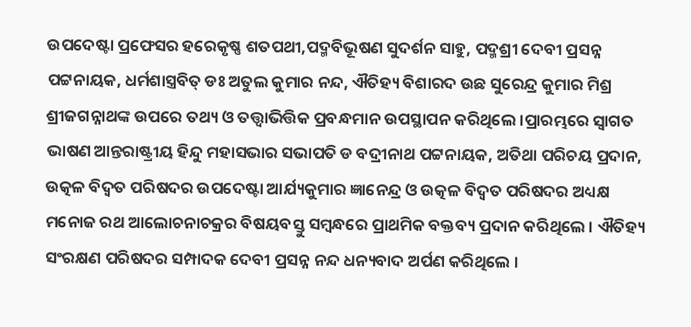ଉପଦେଷ୍ଟା ପ୍ରଫେସର ହରେକୃଷ୍ଣ ଶତପଥୀ,ପଦ୍ମବିଭୂଷଣ ସୁଦର୍ଶନ ସାହୁ, ପଦ୍ମଶ୍ରୀ ଦେବୀ ପ୍ରସନ୍ନ ପଟ୍ଟନାୟକ, ଧର୍ମଶାସ୍ତ୍ରବିତ୍ ଡଃ ଅତୁଲ କୁମାର ନନ୍ଦ, ଐତିହ୍ୟ ବିଶାରଦ ଉଛ ସୁରେନ୍ଦ୍ର କୁମାର ମିଶ୍ର ଶ୍ରୀଜଗନ୍ନାଥଙ୍କ ଉପରେ ତଥ୍ୟ ଓ ତତ୍ତ୍ଵାଭିତ୍ତିକ ପ୍ରବନ୍ଧମାନ ଉପସ୍ଥାପନ କରିଥିଲେ ।ପ୍ରାରମ୍ଭରେ ସ୍ଵାଗତ ଭାଷଣ ଆନ୍ତରାଷ୍ଟ୍ରୀୟ ହିନ୍ଦୁ ମହାସଭାର ସଭାପତି ଡ ବଦ୍ରୀନାଥ ପଟ୍ଟନାୟକ, ଅତିଥା ପରିଚୟ ପ୍ରଦାନ, ଉତ୍କଳ ବିଦ୍ୱତ ପରିଷଦର ଉପଦେଷ୍ଟା ଆର୍ଯ୍ୟକୁମାର ଜ୍ଞାନେନ୍ଦ୍ର ଓ ଉତ୍କଳ ବିଦ୍ୱତ ପରିଷଦର ଅଧ୍ୟକ୍ଷ ମନୋଜ ରଥ ଆଲୋଚନାଚକ୍ରର ବିଷୟବସ୍ତୁ ସମ୍ବନ୍ଧରେ ପ୍ରାଥମିକ ବକ୍ତବ୍ୟ ପ୍ରଦାନ କରିଥିଲେ । ଐତିହ୍ୟ ସଂରକ୍ଷଣ ପରିଷଦର ସମ୍ପାଦକ ଦେବୀ ପ୍ରସନ୍ନ ନନ୍ଦ ଧନ୍ୟବାଦ ଅର୍ପଣ କରିଥିଲେ ।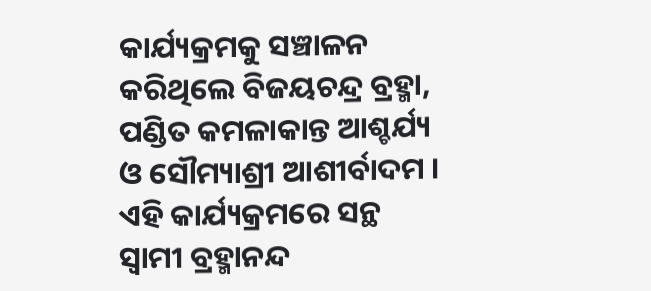କାର୍ଯ୍ୟକ୍ରମକୁ ସଞ୍ଚାଳନ କରିଥିଲେ ବିଜୟଚନ୍ଦ୍ର ବ୍ରହ୍ମା, ପଣ୍ଡିତ କମଳାକାନ୍ତ ଆଶ୍ଚର୍ଯ୍ୟ ଓ ସୌମ୍ୟାଶ୍ରୀ ଆଶୀର୍ବାଦମ । ଏହି କାର୍ଯ୍ୟକ୍ରମରେ ସନ୍ଥ ସ୍ଵାମୀ ବ୍ରହ୍ମାନନ୍ଦ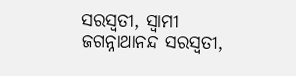ସରସ୍ୱତୀ, ସ୍ୱାମୀ ଜଗନ୍ନାଥାନନ୍ଦ ସରସ୍ବତୀ,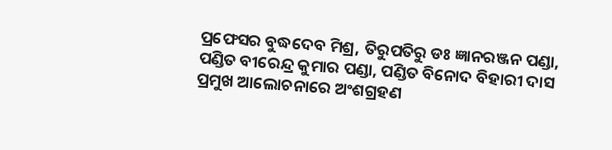ପ୍ରଫେସର ବୁଦ୍ଧଦେବ ମିଶ୍ର, ତିରୁପତିରୁ ଡଃ ଜ୍ଞାନରଞ୍ଜନ ପଣ୍ଡା, ପଣ୍ଡିତ ବୀରେନ୍ଦ୍ର କୁମାର ପଣ୍ଡା, ପଣ୍ଡିତ ବିନୋଦ ବିହାରୀ ଦାସ ପ୍ରମୁଖ ଆଲୋଚନାରେ ଅଂଶଗ୍ରହଣ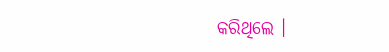କରିଥିଲେ ।